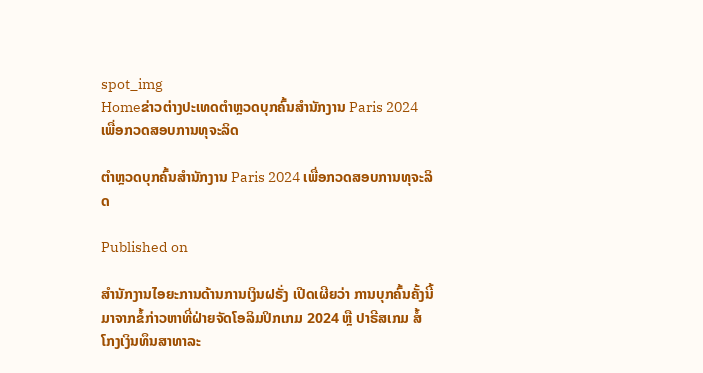spot_img
Homeຂ່າວຕ່າງປະເທດຕຳຫຼວດບຸກຄົ້ນສຳນັກງານ Paris 2024 ເພື່ອກວດສອບການທຸຈະລິດ

ຕຳຫຼວດບຸກຄົ້ນສຳນັກງານ Paris 2024 ເພື່ອກວດສອບການທຸຈະລິດ

Published on

ສຳນັກງານໄອຍະການດ້ານການເງິນຝຣັ່ງ ເປີດເຜີຍວ່າ ການບຸກຄົ້ນຄັ້ງນີ້ມາຈາກຂໍ້ກ່າວຫາທີ່ຝ່າຍຈັດໂອລິມປິກເກມ 2024 ຫຼື ປາຣີສເກມ ສໍ້ໂກງເງິນທຶນສາທາລະ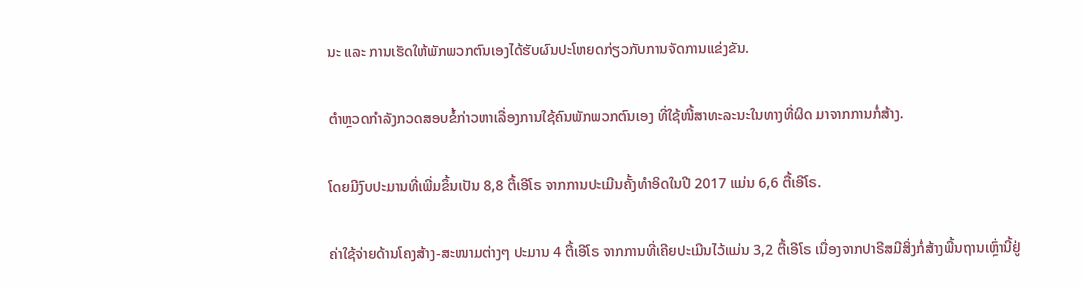ນະ ແລະ ການເຮັດໃຫ້ພັກພວກຕົນເອງໄດ້ຮັບຜົນປະໂຫຍດກ່ຽວກັບການຈັດການແຂ່ງຂັນ.

ຕຳຫຼວດກຳລັງກວດສອບຂໍ້ກ່າວຫາເລື່ອງການໃຊ້ຄົນພັກພວກຕົນເອງ ທີ່ໃຊ້ໜີ້ສາທະລະນະໃນທາງທີ່ຜິດ ມາຈາກການກໍ່ສ້າງ.

ໂດຍມີງົບປະມານທີ່ເພີ່ມຂຶ້ນເປັນ 8,8 ຕື້ເອີໂຣ ຈາກການປະເມີນຄັ້ງທຳອິດໃນປີ 2017 ແມ່ນ 6,6 ຕື້ເອີໂຣ.

ຄ່າໃຊ້ຈ່າຍດ້ານໂຄງສ້າງ-ສະໜາມຕ່າງໆ ປະມານ 4 ຕື້ເອີໂຣ ຈາກການທີ່ເຄີຍປະເມີນໄວ້ແມ່ນ 3,2 ຕື້ເອີໂຣ ເນື່ອງຈາກປາຣີສມີສິ່ງກໍ່ສ້າງພື້ນຖານເຫຼົ່ານີ້ຢູ່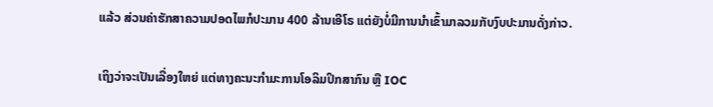ແລ້ວ ສ່ວນຄ່າຮັກສາຄວາມປອດໄພກໍປະມານ 400 ລ້ານເອີໂຣ ແຕ່ຍັງບໍ່ມີການນຳເຂົ້າມາລວມກັບງົບປະມານດັ່ງກ່າວ.

ເຖິງວ່າຈະເປັນເລື່ອງໃຫຍ່ ແຕ່ທາງຄະນະກຳມະການໂອລິມປິກສາກົນ ຫຼື IOC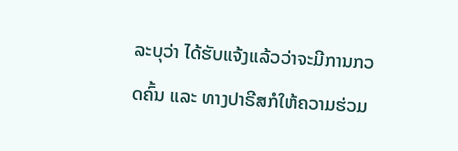ລະບຸວ່າ ໄດ້ຮັບແຈ້ງແລ້ວວ່າຈະມີການກວດຄົ້ນ ແລະ ທາງປາຣີສກໍໃຫ້ຄວາມຮ່ວມ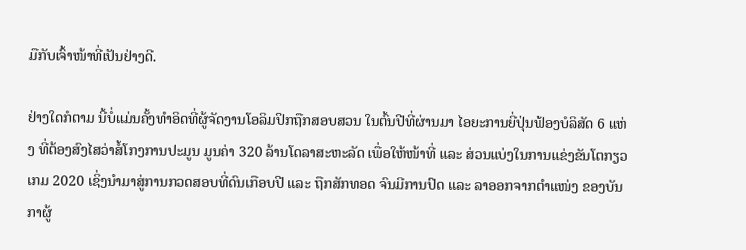ມືກັບເຈົ້າໜ້າທີ່ເປັນຢ່າງດີ.

ຢ່າງໃດກໍຕາມ ນີ້ບໍ່ແມ່ນຄັ້ງທຳອິດທີ່ຜູ້ຈັດງານໂອລິມປິກຖືກສອບສວນ ໃນຕົ້ນປີທີ່ຜ່ານມາ ໄອຍະການຍີ່ປຸ່ນຟ້ອງບໍລິສັດ 6 ແຫ່ງ ທີ່ຕ້ອງສົງໄສວ່າສໍ້ໂກງການປະມູນ ມູນຄ່າ 320 ລ້ານໂດລາສະຫະລັດ ເພື່ອໃຫ້ໜ້າທີ່ ແລະ ສ່ວນແບ່ງໃນການແຂ່ງຂັນໂຕກຽວເກມ 2020 ເຊິ່ງນຳມາສູ່ການກວດສອບທີ່ດົນເກືອບປີ ແລະ ຖືກສັກທອດ ຈົນມີການປົດ ແລະ ລາອອກຈາກຕຳແໜ່ງ ຂອງບັນກາຜູ້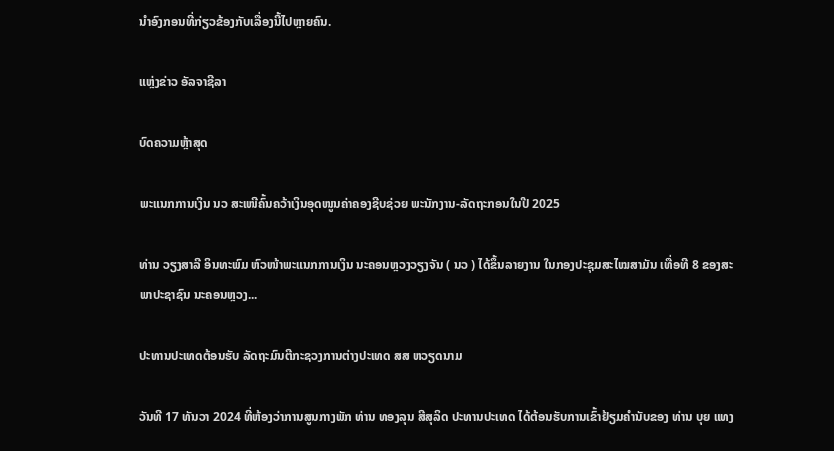ນຳອົງກອນທີ່ກ່ຽວຂ້ອງກັບເລື່ອງນີ້ໄປຫຼາຍຄົນ.

ແຫຼ່ງຂ່າວ ອັລຈາຊີລາ

ບົດຄວາມຫຼ້າສຸດ

ພະແນກການເງິນ ນວ ສະເໜີຄົ້ນຄວ້າເງິນອຸດໜູນຄ່າຄອງຊີບຊ່ວຍ ພະນັກງານ-ລັດຖະກອນໃນປີ 2025

ທ່ານ ວຽງສາລີ ອິນທະພົມ ຫົວໜ້າພະແນກການເງິນ ນະຄອນຫຼວງວຽງຈັນ ( ນວ ) ໄດ້ຂຶ້ນລາຍງານ ໃນກອງປະຊຸມສະໄໝສາມັນ ເທື່ອທີ 8 ຂອງສະພາປະຊາຊົນ ນະຄອນຫຼວງ...

ປະທານປະເທດຕ້ອນຮັບ ລັດຖະມົນຕີກະຊວງການຕ່າງປະເທດ ສສ ຫວຽດນາມ

ວັນທີ 17 ທັນວາ 2024 ທີ່ຫ້ອງວ່າການສູນກາງພັກ ທ່ານ ທອງລຸນ ສີສຸລິດ ປະທານປະເທດ ໄດ້ຕ້ອນຮັບການເຂົ້າຢ້ຽມຄຳນັບຂອງ ທ່ານ ບຸຍ ແທງ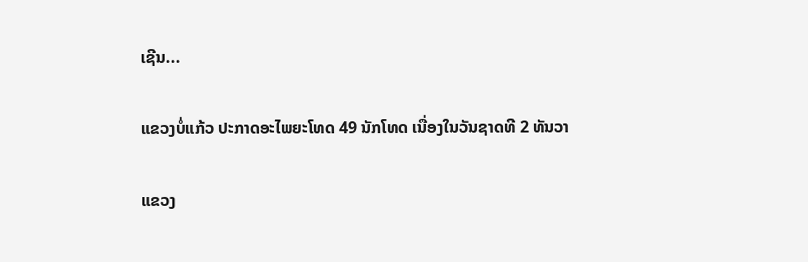ເຊີນ...

ແຂວງບໍ່ແກ້ວ ປະກາດອະໄພຍະໂທດ 49 ນັກໂທດ ເນື່ອງໃນວັນຊາດທີ 2 ທັນວາ

ແຂວງ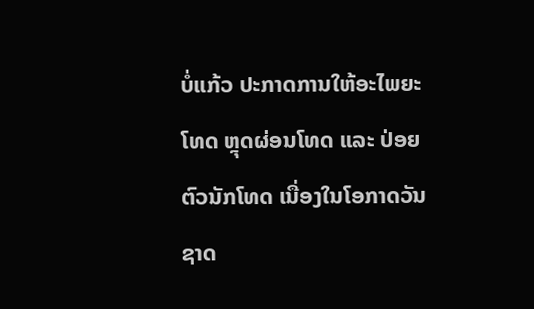ບໍ່ແກ້ວ ປະກາດການໃຫ້ອະໄພຍະໂທດ ຫຼຸດຜ່ອນໂທດ ແລະ ປ່ອຍຕົວນັກໂທດ ເນື່ອງໃນໂອກາດວັນຊາດ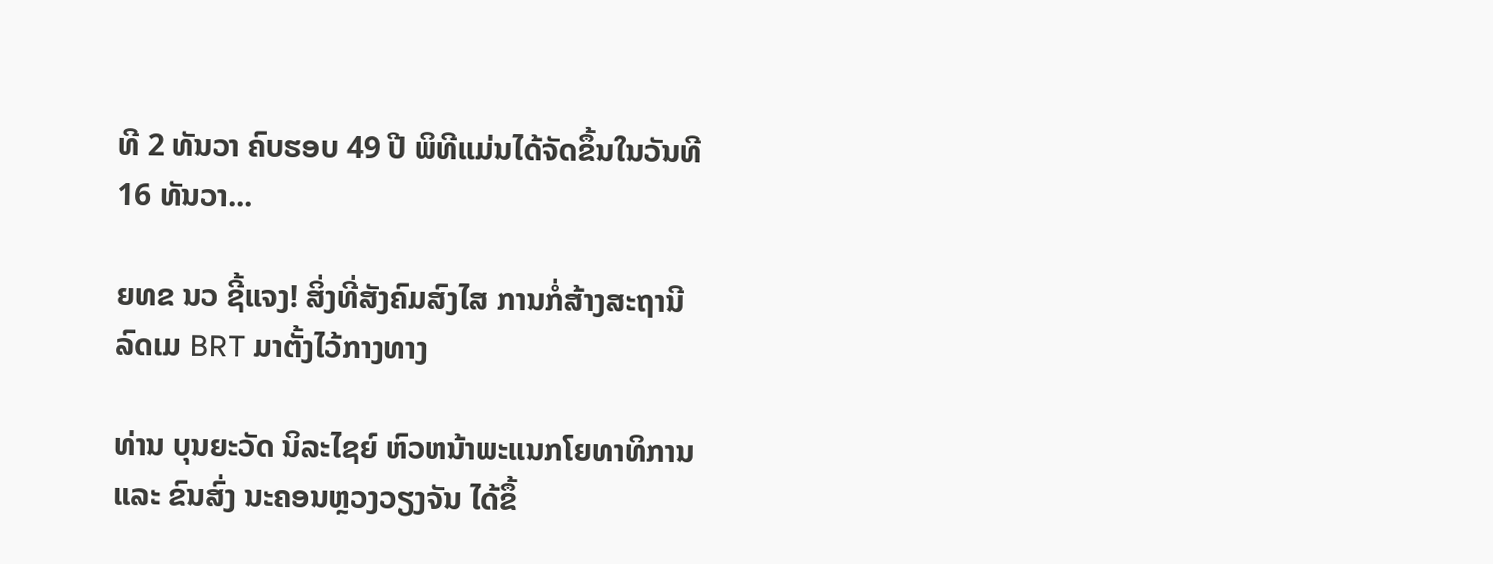ທີ 2 ທັນວາ ຄົບຮອບ 49 ປີ ພິທີແມ່ນໄດ້ຈັດຂຶ້ນໃນວັນທີ 16 ທັນວາ...

ຍທຂ ນວ ຊີ້ແຈງ! ສິ່ງທີ່ສັງຄົມສົງໄສ ການກໍ່ສ້າງສະຖານີລົດເມ BRT ມາຕັ້ງໄວ້ກາງທາງ

ທ່ານ ບຸນຍະວັດ ນິລະໄຊຍ໌ ຫົວຫນ້າພະແນກໂຍທາທິການ ແລະ ຂົນສົ່ງ ນະຄອນຫຼວງວຽງຈັນ ໄດ້ຂຶ້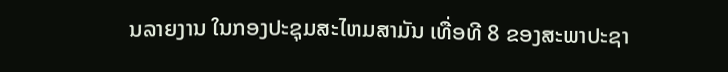ນລາຍງານ ໃນກອງປະຊຸມສະໄຫມສາມັນ ເທື່ອທີ 8 ຂອງສະພາປະຊາ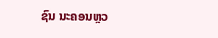ຊົນ ນະຄອນຫຼວ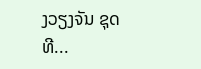ງວຽງຈັນ ຊຸດທີ...